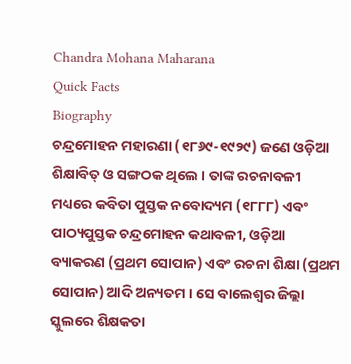Chandra Mohana Maharana
Quick Facts
Biography
ଚନ୍ଦ୍ରମୋହନ ମହାରଣା (୧୮୬୯-୧୯୨୯) ଜଣେ ଓଡ଼ିଆ ଶିକ୍ଷାବିତ୍ ଓ ସଙ୍ଗଠକ ଥିଲେ । ତାଙ୍କ ରଚନାବଳୀ ମଧ୍ୟରେ କବିତା ପୁସ୍ତକ ନବୋଦ୍ୟମ (୧୮୮୮) ଏବଂ ପାଠ୍ୟପୁସ୍ତକ ଚନ୍ଦ୍ରମୋହନ କଥାବଳୀ, ଓଡ଼ିଆ ବ୍ୟାକରଣ (ପ୍ରଥମ ସୋପାନ) ଏବଂ ରଚନା ଶିକ୍ଷା (ପ୍ରଥମ ସୋପାନ) ଆଦି ଅନ୍ୟତମ । ସେ ବାଲେଶ୍ୱର ଜିଲ୍ଲା ସ୍କୁଲରେ ଶିକ୍ଷକତା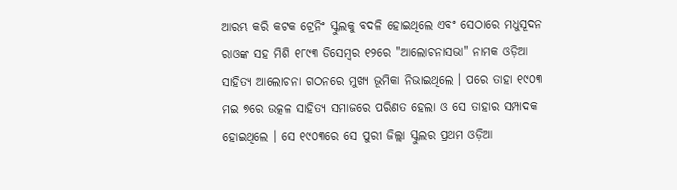ଆରମ୍ଭ କରି କଟକ ଟ୍ରେନିଂ ସ୍କୁଲକୁ ବଦଳି ହୋଇଥିଲେ ଏବଂ ସେଠାରେ ମଧୁସୂଦନ ରାଓଙ୍କ ସହ ମିଶି ୧୮୯୩ ଡିସେମ୍ବର ୧୨ରେ "ଆଲୋଚନାସଭା" ନାମକ ଓଡ଼ିଆ ସାହିତ୍ୟ ଆଲୋଚନା ଗଠନରେ ମୁଖ୍ଯ ଭୂମିକା ନିଭାଇଥିଲେ । ପରେ ତାହା ୧୯୦୩ ମଇ ୭ରେ ଉତ୍କଳ ସାହିତ୍ୟ ସମାଜରେ ପରିଣତ ହେଲା ଓ ସେ ତାହାର ସମ୍ପାଦକ ହୋଇଥିଲେ । ସେ ୧୯୦୩ରେ ସେ ପୁରୀ ଜିଲ୍ଲା ସ୍କୁଲର ପ୍ରଥମ ଓଡ଼ିଆ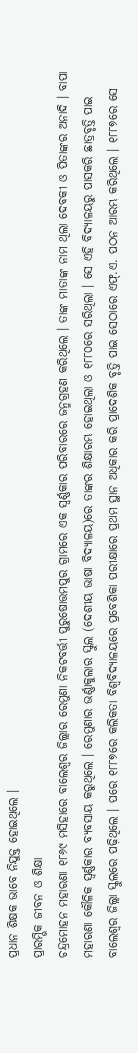ପ୍ରଧାନ ଶିକ୍ଷକ ଭାବେ ନିଯୁକ୍ତ ହୋଇଥିଲେ ।
ପ୍ରାରମ୍ଭିକ ଜୀବନ ଓ ଶିକ୍ଷା
ଚନ୍ଦ୍ରମୋହନ ମହାରଣା ୧୮୬୯ ମସିହାରେ ବାଲେଶ୍ୱର ଜିଲ୍ଲାର ରେମୁଣା ନିକଟବର୍ତ୍ତୀ ପୁରୁଷୋତ୍ତମପୁର ଗ୍ରାମରେ ଏକ ସ୍ୱର୍ଣ୍ଣକାର ପରିବାରରେ ଜନ୍ମଗ୍ରହଣ କରିଥିଲେ । ତାଙ୍କ ମାତାଙ୍କ ନାମ ଥିଲା ଦେବକୀ ଓ ପିତାଙ୍କର ଅନାଦି । ବାପା ମହାରଣା କୌଳିକ ସ୍ୱର୍ଣ୍ଣକାର ବ୍ୟବସାୟ କରୁଥିଲେ । ରେମୁଣାର ଭର୍ଣ୍ଣାକୁଲାର ସ୍କୁଲ (ଦେଶୀୟ ଭାଷା ବିଦ୍ୟାଳୟ)ରେ ତାଙ୍କର ଶିକ୍ଷାରମ୍ଭ ହୋଇଥିଲା ଓ ୧୮୮୦ରେ ସରିଥିଲା । ସେ ଏହି ବିଦ୍ୟାଳୟରୁ ପାସକରି ଛାତ୍ରବୃତ୍ତି ପାଇ ବାଲେଶ୍ୱର ଜିଲ୍ଲା ସ୍କୁଲରେ ପଢ଼ିଥିଲେ । ପରେ ୧୮୮୭ରେ କଲିକତା ବିଶ୍ୱବିଦ୍ୟାଳୟରେ ପ୍ରବେଶିକା ପରୀକ୍ଷାରେ ପ୍ରଥମ ସ୍ଥାନ ଅଧିକାର କରି ପ୍ରାଦେଶିକ ବୃତ୍ତି ପାଇ ସେଠାରେ ଏଫ୍.ଏ. ପଠନ ଆରମ୍ଭ କରିଥିଲେ । ୧୮୮୭ରେ ସେ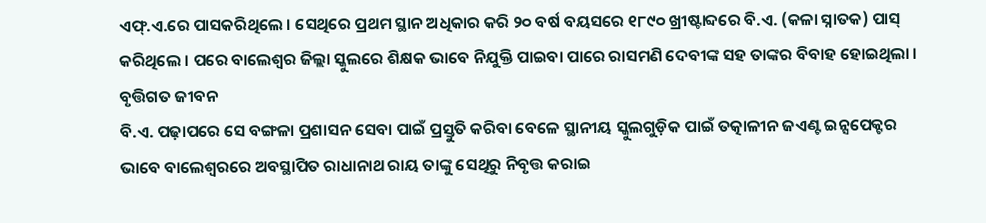ଏଫ୍.ଏ.ରେ ପାସକରିଥିଲେ । ସେଥିରେ ପ୍ରଥମ ସ୍ଥାନ ଅଧିକାର କରି ୨୦ ବର୍ଷ ବୟସରେ ୧୮୯୦ ଖ୍ରୀଷ୍ଟାବ୍ଦରେ ବି.ଏ. (କଳା ସ୍ନାତକ) ପାସ୍ କରିଥିଲେ । ପରେ ବାଲେଶ୍ୱର ଜିଲ୍ଲା ସ୍କୁଲରେ ଶିକ୍ଷକ ଭାବେ ନିଯୁକ୍ତି ପାଇବା ପାରେ ରାସମଣି ଦେବୀଙ୍କ ସହ ତାଙ୍କର ବିବାହ ହୋଇଥିଲା ।
ବୃତ୍ତିଗତ ଜୀବନ
ବି.ଏ. ପଢ଼ାପରେ ସେ ବଙ୍ଗଳା ପ୍ରଶାସନ ସେବା ପାଇଁ ପ୍ରସ୍ତୁତି କରିବା ବେଳେ ସ୍ଥାନୀୟ ସ୍କୁଲଗୁଡ଼ିକ ପାଇଁ ତତ୍କାଳୀନ ଜଏଣ୍ଟ ଇନ୍ସପେକ୍ଟର ଭାବେ ବାଲେଶ୍ୱରରେ ଅବସ୍ଥାପିତ ରାଧାନାଥ ରାୟ ତାଙ୍କୁ ସେଥିରୁ ନିବୃତ୍ତ କରାଇ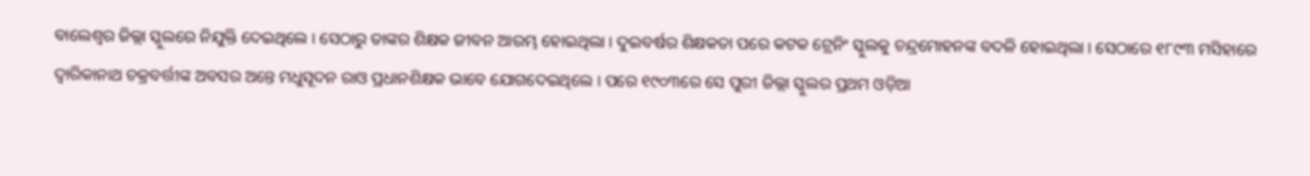ବାଲେଶ୍ୱର ଜିଲ୍ଲା ସ୍କୁଲରେ ନିଯୁକ୍ତି ଦେଇଥିଲେ । ସେଠାରୁ ତାଙ୍କର ଶିକ୍ଷକ ଜୀବନ ଆରମ୍ଭ ହୋଇଥିଲା । ଦୁଇବର୍ଷର ଶିକ୍ଷକତା ପରେ କଟକ ଟ୍ରେନିଂ ସ୍କୁଲକୁ ଚନ୍ଦ୍ରମୋହନଙ୍କ ବଦଳି ହୋଇଥିଲା । ସେଠାରେ ୧୮୯୩ ମସିହାରେ ଦ୍ୱାରିକାନାଥ ଚକ୍ରବର୍ତ୍ତୀଙ୍କ ଅବସର ଅନ୍ତେ ମଧୁସୂଦନ ରାଓ ପ୍ରଧାନଶିକ୍ଷକ ଭାବେ ଯୋଗଦେଇଥିଲେ । ପରେ ୧୯୦୩ରେ ସେ ପୁରୀ ଜିଲ୍ଲା ସ୍କୁଲର ପ୍ରଥମ ଓଡ଼ିଆ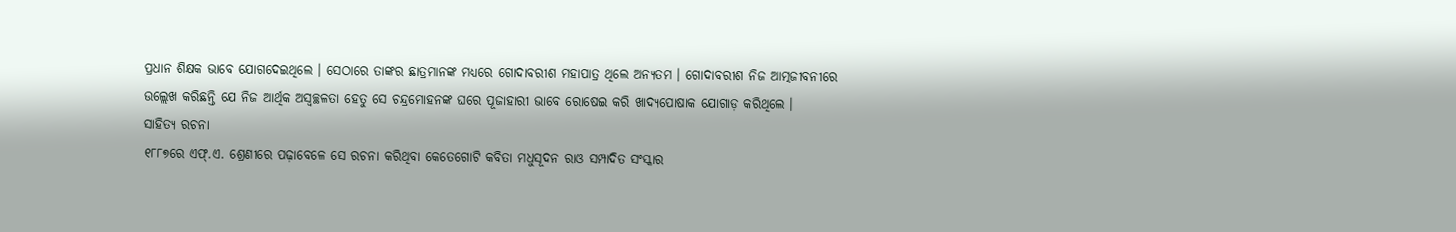ପ୍ରଧାନ ଶିକ୍ଷକ ଭାବେ ଯୋଗଦେଇଥିଲେ । ସେଠାରେ ତାଙ୍କର ଛାତ୍ରମାନଙ୍କ ମଧ୍ୟରେ ଗୋଦାବରୀଶ ମହାପାତ୍ର ଥିଲେ ଅନ୍ୟତମ । ଗୋଦାବରୀଶ ନିଜ ଆତ୍ମଜୀବନୀରେ ଉଲ୍ଲେଖ କରିଛନ୍ତି ଯେ ନିଜ ଆର୍ଥିକ ଅସ୍ୱଚ୍ଛଳତା ହେତୁ ସେ ଚନ୍ଦ୍ରମୋହନଙ୍କ ଘରେ ପୂଜାହାରୀ ଭାବେ ରୋଷେଇ କରି ଖାଦ୍ୟପୋଷାକ ଯୋଗାଡ଼ କରିଥିଲେ ।
ସାହିତ୍ୟ ରଚନା
୧୮୮୭ରେ ଏଫ୍.ଏ. ଶ୍ରେଣୀରେ ପଢ଼ାବେଳେ ସେ ରଚନା କରିଥିବା କେତେଗୋଟି କବିତା ମଧୁସୂଦନ ରାଓ ସମ୍ପାଦିତ ସଂସ୍କାର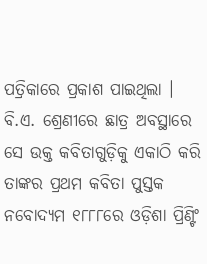ପତ୍ରିକାରେ ପ୍ରକାଶ ପାଇଥିଲା । ବି.ଏ. ଶ୍ରେଣୀରେ ଛାତ୍ର ଅବସ୍ଥାରେ ସେ ଉକ୍ତ କବିତାଗୁଡ଼ିକୁ ଏକାଠି କରି ତାଙ୍କର ପ୍ରଥମ କବିତା ପୁସ୍ତକ ନବୋଦ୍ୟମ ୧୮୮୮ରେ ଓଡ଼ିଶା ପ୍ରିଣ୍ଟିଂ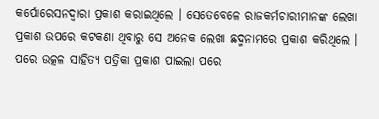କର୍ପୋରେସନଦ୍ୱାରା ପ୍ରକାଶ କରାଇଥିଲେ । ସେତେବେଳେ ରାଜକର୍ମଚାରୀମାନଙ୍କ ଲେଖା ପ୍ରକାଶ ଉପରେ କଟକଣା ଥିବାରୁ ସେ ଅନେକ ଲେଖା ଛଦ୍ମନାମରେ ପ୍ରକାଶ କରିଥିଲେ । ପରେ ଉତ୍କଳ ସାହିତ୍ୟ ପତ୍ରିକା ପ୍ରକାଶ ପାଇଲା ପରେ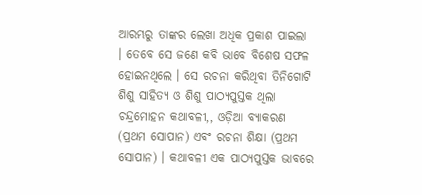ଆରମ୍ଭରୁ ତାଙ୍କର ଲେଖା ଅଧିକ ପ୍ରକାଶ ପାଇଲା । ତେବେ ସେ ଜଣେ କବି ଭାବେ ବିଶେଷ ସଫଳ ହୋଇନଥିଲେ । ସେ ରଚନା କରିଥିବା ତିନିଗୋଟି ଶିଶୁ ସାହିତ୍ୟ ଓ ଶିଶୁ ପାଠ୍ୟପୁସ୍ତକ ଥିଲା ଚନ୍ଦ୍ରମୋହନ କଥାବଳୀ,, ଓଡ଼ିଆ ବ୍ୟାକରଣ (ପ୍ରଥମ ସୋପାନ) ଏବଂ ରଚନା ଶିକ୍ଷା (ପ୍ରଥମ ସୋପାନ) । କଥାବଳୀ ଏକ ପାଠ୍ୟପୁସ୍ତକ ଭାବରେ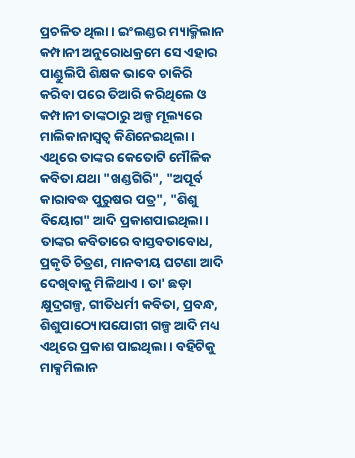ପ୍ରଚଳିତ ଥିଲା । ଇଂଲଣ୍ଡର ମ୍ୟାକ୍ମିଲାନ କମ୍ପାନୀ ଅନୁରୋଧକ୍ରମେ ସେ ଏହାର ପାଣ୍ଡୁଲିପି ଶିକ୍ଷକ ଭାବେ ଚାକିରି କରିବା ପରେ ତିଆରି କରିଥିଲେ ଓ କମ୍ପାନୀ ତାଙ୍କଠାରୁ ଅଳ୍ପ ମୂଲ୍ୟରେ ମାଲିକାନାସ୍ୱତ୍ୱ କିଣିନେଇଥିଲା । ଏଥିରେ ତାଙ୍କର କେତୋଟି ମୌଳିକ କବିତା ଯଥା "ଖଣ୍ଡଗିରି", "ଅପୂର୍ବ କାରାବଦ୍ଧ ପୁରୁଷର ପତ୍ର", "ଶିଶୁ ବିୟୋଗ" ଆଦି ପ୍ରକାଶପାଇଥିଲା । ତାଙ୍କର କବିତାରେ ବାସ୍ତବତାବୋଧ, ପ୍ରକୃତି ଚିତ୍ରଣ, ମାନବୀୟ ଘଟଣା ଆଦି ଦେଖିବାକୁ ମିଳିଥାଏ । ତା' ଛଡ଼ା କ୍ଷୁଦ୍ରଗଳ୍ପ, ଗୀତିଧର୍ମୀ କବିତା, ପ୍ରବନ୍ଧ, ଶିଶୁପାଠ୍ୟୋପଯୋଗୀ ଗଳ୍ପ ଆଦି ମଧ୍ୟ ଏଥିରେ ପ୍ରକାଶ ପାଇଥିଲା । ବହିଟିକୁ ମାକ୍ସମିଲାନ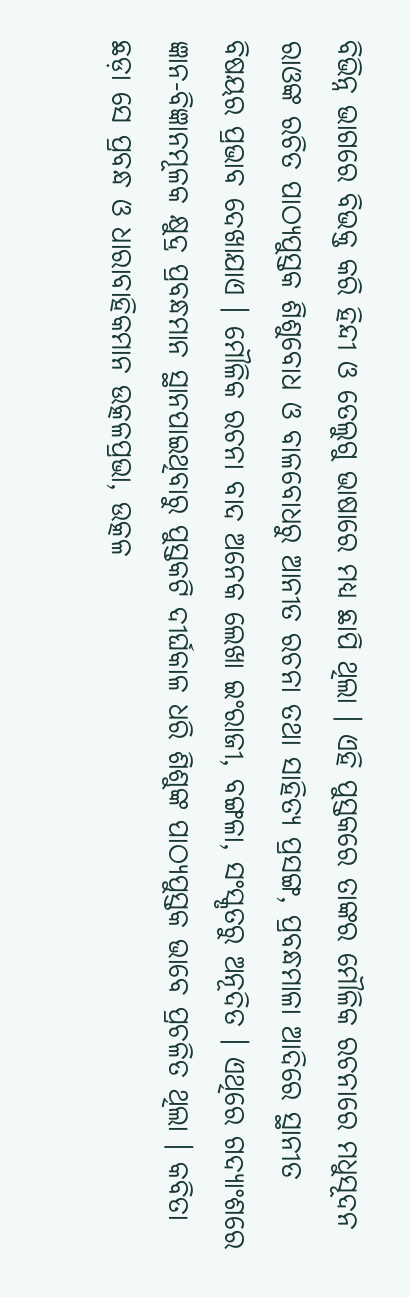ବିଭିନ୍ନ ଭାଗରେ ବିଭକ୍ତ କରି ହିନ୍ଦୀ ଓ ତେଲୁଗୁ ଭାଷାରେ ମଧ୍ୟ ଛାପି ଥିଲା । ଏହି ପୁସ୍ତକରେ ତାଙ୍କର ମୌଳିକ ରଚନାରେ ମଧୁସୂଦନ ରାଓଙ୍କ ରଚିତ ପାଠ୍ୟପୁସ୍ତକ ଶିଶୁବୋଧ ଓ ବାଳବୋଧରୁ ଆନୀତ ରଚନା ତଥା ସାହିତ୍ୟ ପ୍ରସଙ୍ଗ, ପ୍ରବନ୍ଧମାଳା ଆଦିରେ ସ୍ଥାନୀତ ବିଷୟର ପ୍ରଭାବ ଦେଖାଯାଏ । ମୌଳିକ ରଚନା ବାଦ ଅନେକ ଲେଖା ଇଂରାଜୀ, ବଙ୍ଗଳା, ସଂସ୍କୃତରୁ ଅନୂଦିତ । ଏଥିରେ ଗଦ୍ୟାଂଶରେ ଜ୍ଞାନ-ବିଜ୍ଞାନମୂଳକ କ୍ଷୁଦ୍ର ପ୍ରବନ୍ଧମାନ ସ୍ଥାନପାଇଥିବାରୁ ପୁସ୍ତକଟି ଦୀର୍ଘକାଳ ଧରି ଶିଶୁଙ୍କ ପାଠ୍ୟପୁସ୍ତକ ଭାବେ ପ୍ରଚଳିତ ଥିଲା । କବିତା ଛଡ଼ା ସେ ପ୍ରବନ୍ଧ ଓ ଧାରାବାହିକମାନ ଉତ୍କଳପ୍ରଭା, ଉତ୍କଳ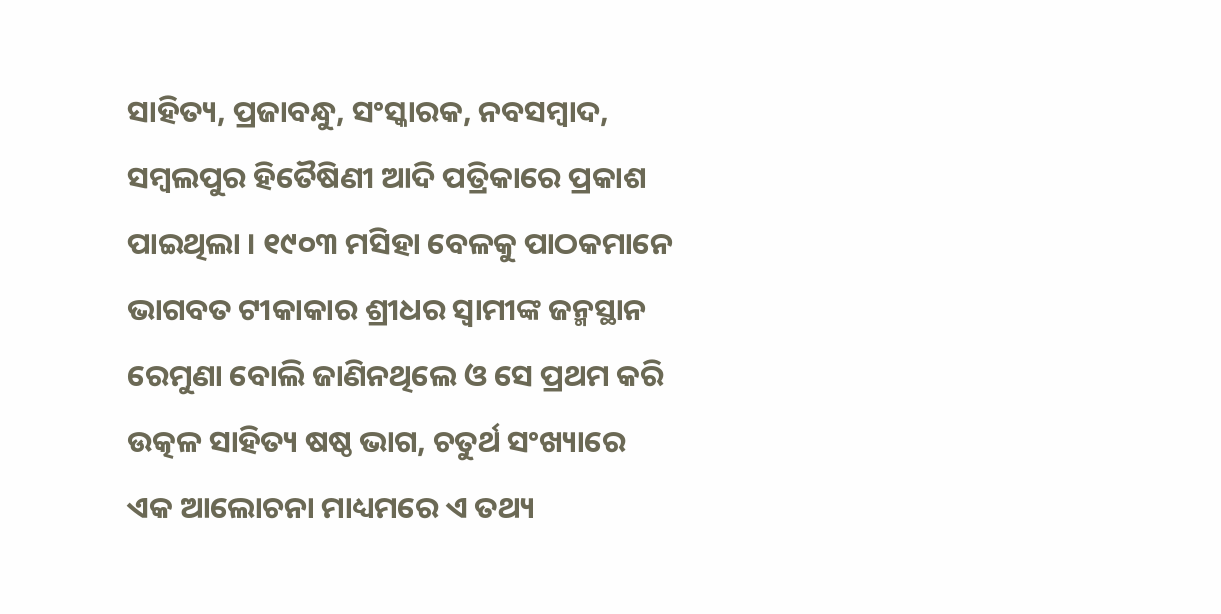ସାହିତ୍ୟ, ପ୍ରଜାବନ୍ଧୁ, ସଂସ୍କାରକ, ନବସମ୍ବାଦ, ସମ୍ବଲପୁର ହିତୈଷିଣୀ ଆଦି ପତ୍ରିକାରେ ପ୍ରକାଶ ପାଇଥିଲା । ୧୯୦୩ ମସିହା ବେଳକୁ ପାଠକମାନେ ଭାଗବତ ଟୀକାକାର ଶ୍ରୀଧର ସ୍ୱାମୀଙ୍କ ଜନ୍ମସ୍ଥାନ ରେମୁଣା ବୋଲି ଜାଣିନଥିଲେ ଓ ସେ ପ୍ରଥମ କରି ଉତ୍କଳ ସାହିତ୍ୟ ଷଷ୍ଠ ଭାଗ, ଚତୁର୍ଥ ସଂଖ୍ୟାରେ ଏକ ଆଲୋଚନା ମାଧ୍ୟମରେ ଏ ତଥ୍ୟ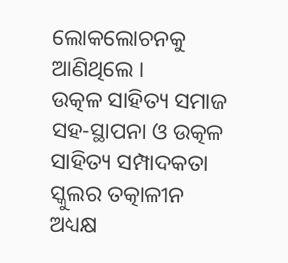ଲୋକଲୋଚନକୁ ଆଣିଥିଲେ ।
ଉତ୍କଳ ସାହିତ୍ୟ ସମାଜ ସହ-ସ୍ଥାପନା ଓ ଉତ୍କଳ ସାହିତ୍ୟ ସମ୍ପାଦକତା
ସ୍କୁଲର ତତ୍କାଳୀନ ଅଧ୍ୟକ୍ଷ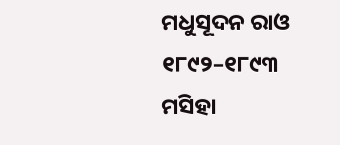ମଧୁସୂଦନ ରାଓ ୧୮୯୨–୧୮୯୩ ମସିହା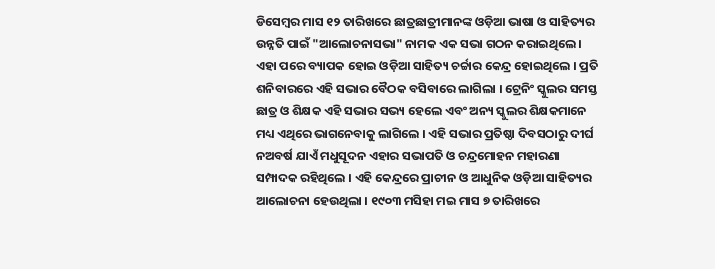ଡିସେମ୍ବର ମାସ ୧୨ ତାରିଖରେ ଛାତ୍ରଛାତ୍ରୀମାନଙ୍କ ଓଡ଼ିଆ ଭାଷା ଓ ସାହିତ୍ୟର ଉନ୍ନତି ପାଇଁ "ଆଲୋଚନାସଭା" ନାମକ ଏକ ସଭା ଗଠନ କରାଇଥିଲେ । ଏହା ପରେ ବ୍ୟାପକ ହୋଇ ଓଡ଼ିଆ ସାହିତ୍ୟ ଚର୍ଚ୍ଚାର କେନ୍ଦ୍ର ହୋଇଥିଲେ । ପ୍ରତି ଶନିବାରରେ ଏହି ସଭାର ବୈଠକ ବସିବାରେ ଲାଗିଲା । ଟ୍ରେନିଂ ସ୍କୁଲର ସମସ୍ତ ଛାତ୍ର ଓ ଶିକ୍ଷକ ଏହି ସଭାର ସଭ୍ୟ ହେଲେ ଏବଂ ଅନ୍ୟ ସ୍କୁଲର ଶିକ୍ଷକମାନେ ମଧ୍ୟ ଏଥିରେ ଭାଗନେବାକୁ ଲାଗିଲେ । ଏହି ସଭାର ପ୍ରତିଷ୍ଠା ଦିବସଠାରୁ ଦୀର୍ଘ ନଅବର୍ଷ ଯାଏଁ ମଧୁସୂଦନ ଏହାର ସଭାପତି ଓ ଚନ୍ଦ୍ରମୋହନ ମହାରଣା ସମ୍ପାଦକ ରହିଥିଲେ । ଏହି କେନ୍ଦ୍ରରେ ପ୍ରାଚୀନ ଓ ଆଧୁନିକ ଓଡ଼ିଆ ସାହିତ୍ୟର ଆଲୋଚନା ହେଉଥିଲା । ୧୯୦୩ ମସିହା ମଇ ମାସ ୭ ତାରିଖରେ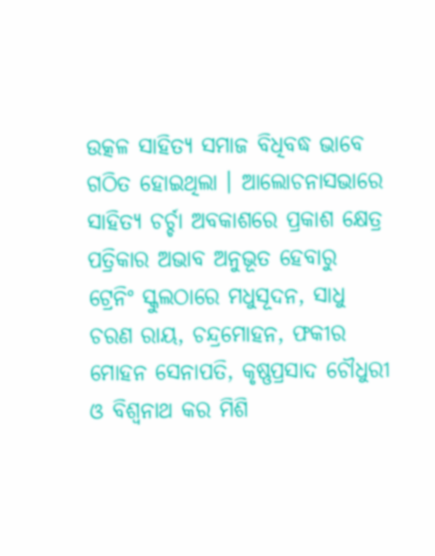ଉତ୍କଳ ସାହିତ୍ୟ ସମାଜ ବିଧିବଦ୍ଧ ଭାବେ ଗଠିତ ହୋଇଥିଲା । ଆଲୋଚନାସଭାରେ ସାହିତ୍ୟ ଚର୍ଚ୍ଚା ଅବକାଶରେ ପ୍ରକାଶ କ୍ଷେତ୍ର ପତ୍ରିକାର ଅଭାବ ଅନୁଭୂତ ହେବାରୁ ଟ୍ରେନିଂ ସ୍କୁଲଠାରେ ମଧୁସୂଦନ, ସାଧୁ ଚରଣ ରାୟ, ଚନ୍ଦ୍ରମୋହନ, ଫକୀର ମୋହନ ସେନାପତି, କୃଷ୍ଣପ୍ରସାଦ ଚୌଧୁରୀ ଓ ବିଶ୍ୱନାଥ କର ମିଶି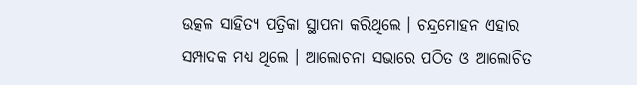ଉତ୍କଳ ସାହିତ୍ୟ ପତ୍ରିକା ସ୍ଥାପନା କରିଥିଲେ । ଚନ୍ଦ୍ରମୋହନ ଏହାର ସମ୍ପାଦକ ମଧ୍ୟ ଥିଲେ । ଆଲୋଚନା ସଭାରେ ପଠିତ ଓ ଆଲୋଚିତ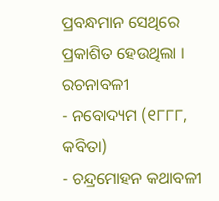ପ୍ରବନ୍ଧମାନ ସେଥିରେ ପ୍ରକାଶିତ ହେଉଥିଲା ।
ରଚନାବଳୀ
- ନବୋଦ୍ୟମ (୧୮୮୮, କବିତା)
- ଚନ୍ଦ୍ରମୋହନ କଥାବଳୀ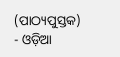(ପାଠ୍ୟପୁସ୍ତକ)
- ଓଡ଼ିଆ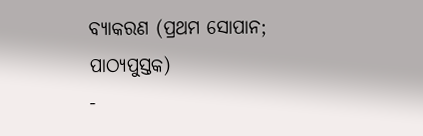ବ୍ୟାକରଣ (ପ୍ରଥମ ସୋପାନ; ପାଠ୍ୟପୁସ୍ତକ)
-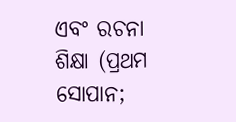ଏବଂ ରଚନା ଶିକ୍ଷା (ପ୍ରଥମ ସୋପାନ;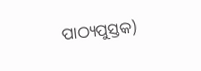ପାଠ୍ୟପୁସ୍ତକ)